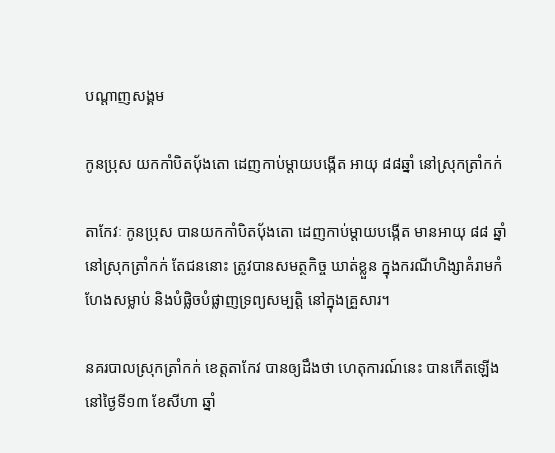បណ្តាញសង្គម

កូនប្រុស យកកាំបិតប៉័ងតោ ដេញកាប់ម្តាយបង្កើត អាយុ ៨៨ឆ្នាំ នៅស្រុកត្រាំកក់

តាកែវៈ កូនប្រុស បានយកកាំបិតប៉័ងតោ ដេញកាប់ម្តាយបង្កើត មានអាយុ ៨៨ ឆ្នាំ នៅស្រុកត្រាំកក់ តែជននោះ ត្រូវបានសមត្ថកិច្ច ឃាត់ខ្លួន ក្នុងករណីហិង្សាគំរាមកំហែងសម្លាប់ និងបំផ្លិចបំផ្លាញទ្រព្យសម្បត្តិ នៅក្នុងគ្រួសារ។

នគរបាលស្រុកត្រាំកក់ ខេត្តតាកែវ បានឲ្យដឹងថា ហេតុការណ៍នេះ បានកើតឡើង នៅថ្ងៃទី១៣ ខែសីហា ឆ្នាំ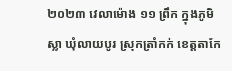២០២៣ វេលាម៉ោង ១១ ព្រឹក ក្នុងភូមិស្លា ឃុំលាយបូរ ស្រុកត្រាំកក់ ខេត្តតាកែ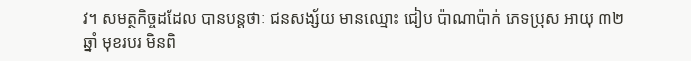វ។ សមត្ថកិច្ចដដែល បានបន្តថាៈ ជនសង្ស័យ មានឈ្មោះ ជៀប ប៉ាណាប៉ាក់ ភេទប្រុស អាយុ ៣២ ឆ្នាំ មុខរបរ មិនពិ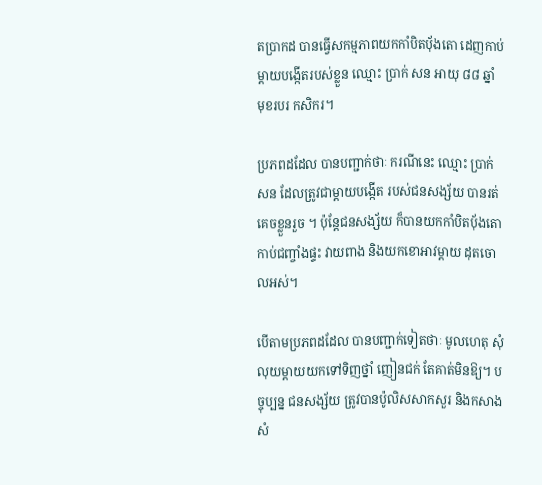តប្រាកដ បានធ្វើសកម្មភាពយកកាំបិតប៉័ងតោ ដេញកាប់ ម្តាយបង្កើតរបស់ខ្លួន ឈ្មោះ ប្រាក់ សន អាយុ ៨៨ ឆ្នាំ មុខរបរ កសិករ។

ប្រភពដដែល បានបញ្ជាក់ថាៈ ករណីនេះ ឈ្មោះ ប្រាក់ សន ដែលត្រូវជាម្ដាយបង្កើត របស់ជនសង្ស័យ បានរត់គេចខ្លួនរួច ។ ប៉ុន្តែជនសង្ស័យ ក៏បានយកកាំបិតប៉័ងតោ កាប់ជញ្ចាំងផ្ទះ វាយពាង និងយកខោអាវម្តាយ ដុតចោលអស់។

បើតាមប្រភពដដែល បានបញ្ជាក់ទៀតថាៈ មូលហេតុ សុំលុយម្ដាយយកទៅទិញថ្នាំ ញៀនជក់ តែគាត់មិនឱ្យ។ បច្ចុប្បន្ន ជនសង្ស័យ ត្រូវបានប៉ូលិសសាកសួរ និងកសាងសំ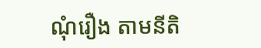ណុំរឿង តាមនីតិ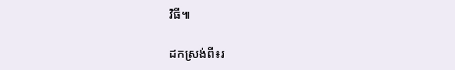វិធី៕

ដកស្រង់ពី៖រ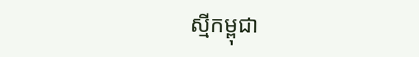ស្មីកម្ពុជា